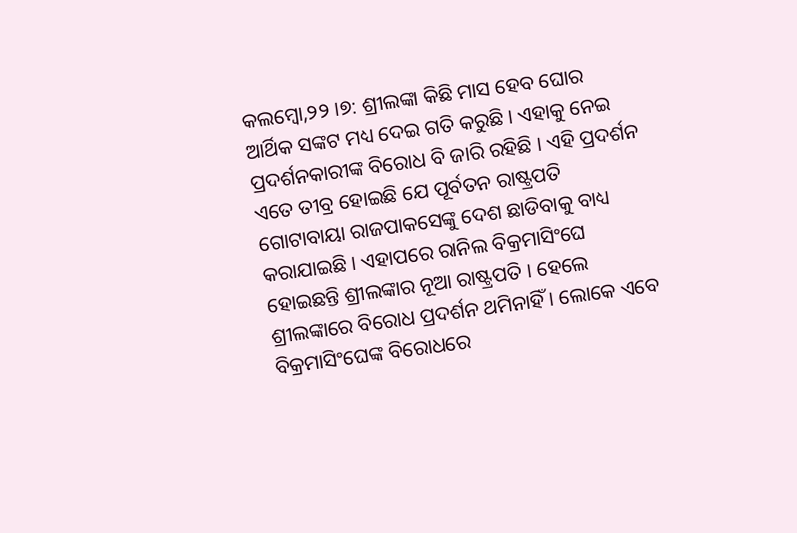କଲମ୍ବୋ,୨୨ ।୭: ଶ୍ରୀଲଙ୍କା କିଛି ମାସ ହେବ ଘୋର ଆର୍ଥିକ ସଙ୍କଟ ମଧ୍ୟ ଦେଇ ଗତି କରୁଛି । ଏହାକୁ ନେଇ ପ୍ରଦର୍ଶନକାରୀଙ୍କ ବିରୋଧ ବି ଜାରି ରହିଛି । ଏହି ପ୍ରଦର୍ଶନ ଏତେ ତୀବ୍ର ହୋଇଛି ଯେ ପୂର୍ବତନ ରାଷ୍ଟ୍ରପତି ଗୋଟାବାୟା ରାଜପାକସେଙ୍କୁ ଦେଶ ଛାଡିବାକୁ ବାଧ୍ୟ କରାଯାଇଛି । ଏହାପରେ ରାନିଲ ବିକ୍ରମାସିଂଘେ ହୋଇଛନ୍ତି ଶ୍ରୀଲଙ୍କାର ନୂଆ ରାଷ୍ଟ୍ରପତି । ହେଲେ ଶ୍ରୀଲଙ୍କାରେ ବିରୋଧ ପ୍ରଦର୍ଶନ ଥମିନାହିଁ । ଲୋକେ ଏବେ ବିକ୍ରମାସିଂଘେଙ୍କ ବିରୋଧରେ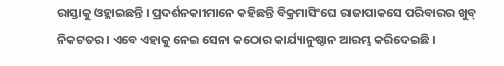ରାସ୍ତାକୁ ଓହ୍ଲାଇଛନ୍ତି । ପ୍ରଦର୍ଶନକାୀମାନେ କହିଛନ୍ତି ବିକ୍ରମାସିଂଘେ ରାଜାପାକସେ ପରିବାରର ଖୁବ୍ ନିକଟତର । ଏବେ ଏହାକୁ ନେଇ ସେନା କଠୋର କାର୍ଯ୍ୟାନୁଷ୍ଠାନ ଆରମ୍ଭ କରିଦେଇଛି ।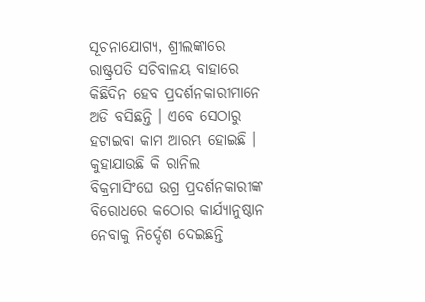ସୂଚନାଯୋଗ୍ୟ, ଶ୍ରୀଲଙ୍କାରେ ରାଷ୍ଟ୍ରପତି ସଚିବାଳୟ ବାହାରେ କିଛିଦିନ ହେବ ପ୍ରଦର୍ଶନକାରୀମାନେ ଅଡି ବସିଛନ୍ତି । ଏବେ ସେଠାରୁ ହଟାଇବା କାମ ଆରମ୍ଭ ହୋଇଛି । କୁହାଯାଉଛି କି ରାନିଲ ବିକ୍ରମାସିଂଘେ ଉଗ୍ର ପ୍ରଦର୍ଶନକାରୀଙ୍କ ବିରୋଧରେ କଠୋର କାର୍ଯ୍ୟାନୁଷ୍ଠାନ ନେବାକୁ ନିର୍ଦ୍ଦେଶ ଦେଇଛନ୍ତି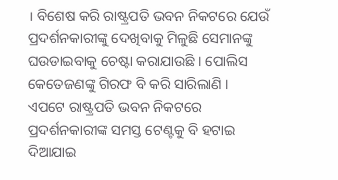। ବିଶେଷ କରି ରାଷ୍ଟ୍ରପତି ଭବନ ନିକଟରେ ଯେଉଁ ପ୍ରଦର୍ଶନକାରୀଙ୍କୁ ଦେଖିବାକୁ ମିଳୁଛି ସେମାନଙ୍କୁ ଘଉଡାଇବାକୁ ଚେଷ୍ଟା କରାଯାଉଛି । ପୋଲିସ କେତେଜଣଙ୍କୁ ଗିରଫ ବି କରି ସାରିଲାଣି ।
ଏପଟେ ରାଷ୍ଟ୍ରପତି ଭବନ ନିକଟରେ ପ୍ରଦର୍ଶନକାରୀଙ୍କ ସମସ୍ତ ଟେଣ୍ଟକୁ ବି ହଟାଇ ଦିଆଯାଇ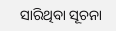ସାରିଥିବା ସୂଚନା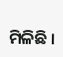ମିଳିଛି ।